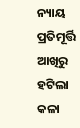ନ୍ୟାୟ ପ୍ରତିମୂର୍ତ୍ତି ଆଖିରୁ ହଟିଲା କଳା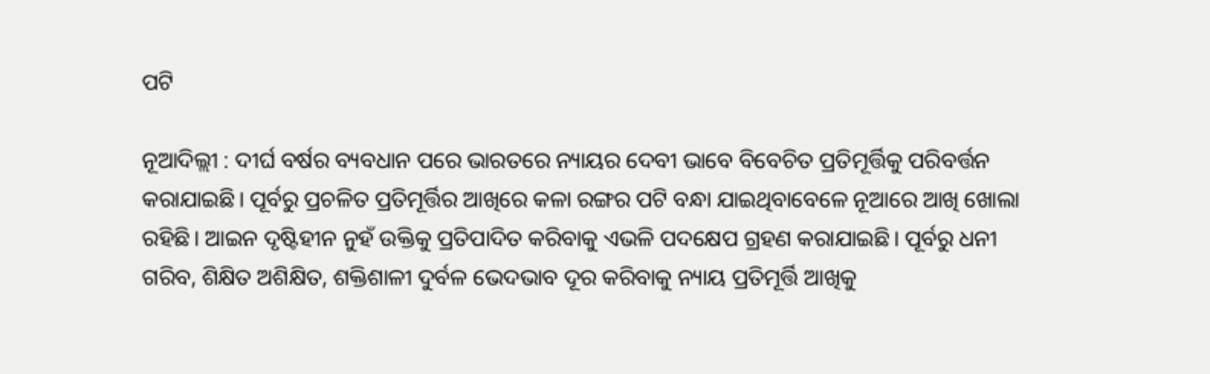ପଟି

ନୂଆଦିଲ୍ଲୀ : ଦୀର୍ଘ ବର୍ଷର ବ୍ୟବଧାନ ପରେ ଭାରତରେ ନ୍ୟାୟର ଦେବୀ ଭାବେ ବିବେଚିତ ପ୍ରତିମୂର୍ତ୍ତିକୁ ପରିବର୍ତ୍ତନ କରାଯାଇଛି। ପୂର୍ବରୁ ପ୍ରଚଳିତ ପ୍ରତିମୂର୍ତ୍ତିର ଆଖିରେ କଳା ରଙ୍ଗର ପଟି ବନ୍ଧା ଯାଇଥିବାବେଳେ ନୂଆରେ ଆଖି ଖୋଲା ରହିଛି। ଆଇନ ଦୃଷ୍ଟିହୀନ ନୁହଁ ଉକ୍ତିକୁ ପ୍ରତିପାଦିତ କରିବାକୁ ଏଭଳି ପଦକ୍ଷେପ ଗ୍ରହଣ କରାଯାଇଛି। ପୂର୍ବରୁ ଧନୀ ଗରିବ, ଶିକ୍ଷିତ ଅଶିକ୍ଷିତ, ଶକ୍ତିଶାଳୀ ଦୁର୍ବଳ ଭେଦଭାବ ଦୂର କରିବାକୁ ନ୍ୟାୟ ପ୍ରତିମୂର୍ତ୍ତି ଆଖିକୁ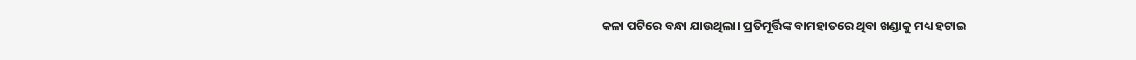କଳା ପଟିରେ ବନ୍ଧା ଯାଉଥିଲା। ପ୍ରତିମୂର୍ତ୍ତିଙ୍କ ବାମହାତରେ ଥିବା ଖଣ୍ଡାକୁ ମଧ୍ୟ ହଟାଇ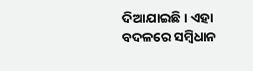ଦିଆଯାଇଛି। ଏହା ବଦଳରେ ସମ୍ବିଧାନ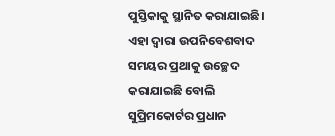ପୁସ୍ତିକାକୁ ସ୍ଥାନିତ କରାଯାଇଛି। ଏହା ଦ୍ବାରା ଉପନିବେଶବାଦ ସମୟର ପ୍ରଥାକୁ ଉଚ୍ଛେଦ କରାଯାଇଛି ବୋଲି ସୁପ୍ରିମକୋର୍ଟର ପ୍ରଧାନ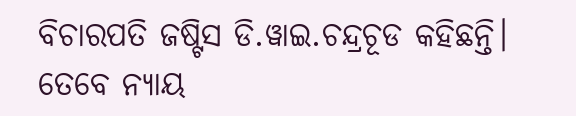ବିଚାରପତି ଜଷ୍ଟିସ ଡି.ୱାଇ.ଚନ୍ଦ୍ରଚୂଡ କହିଛନ୍ତି। ତେବେ ନ୍ୟାୟ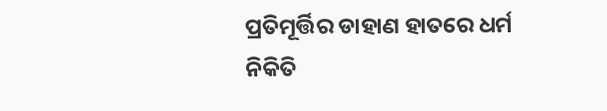ପ୍ରତିମୂର୍ତ୍ତିର ଡାହାଣ ହାତରେ ଧର୍ମ ନିକିତି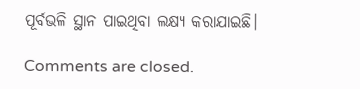ପୂର୍ବଭଳି ସ୍ଥାନ ପାଇଥିବା ଲକ୍ଷ୍ୟ କରାଯାଇଛି।

Comments are closed.